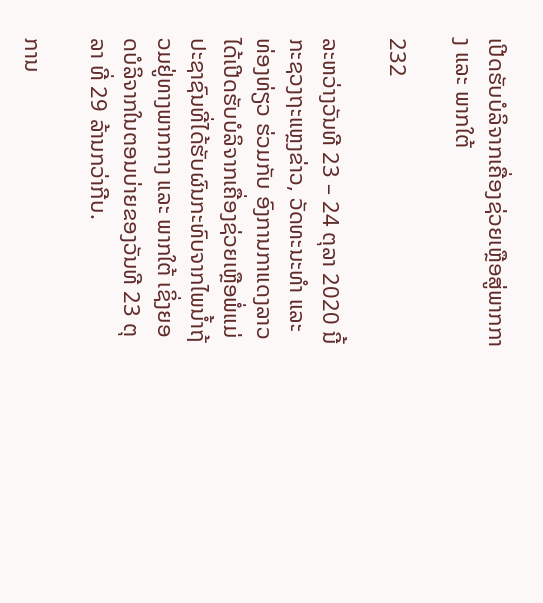ເປີດຮັບບໍລິຈາກເຄື່ອງຊ່ວຍເຫຼືອສູ່ພາກກາງ ແລະ ພາກໃຕ້

232

ລະຫວ່າງວັນທີ 23 – 24 ຕຸລາ 2020 ນີ້ ກະຊວງຖະແຫຼງຂ່າວ, ວັດທະນະທຳ ແລະ ທ່ອງທ່ຽວ ຮ່ວມກັບ ອົງການກາແດງລາວ ໄດ້ເປີດຮັບບໍລິຈາກເຄື່ອງຊ່ວຍເຫຼືອພໍ່ແມ່ປະຊາຊົນທີ່ໄດ້ຮັບຜົນກະທົບຈາກໄພນ້ຳຖ້ວມຢູ່ທາງພາກກາງ ແລະ ພາກໃຕ້ ເຊິ່ງຍອດບໍລິຈາກໃນຕອນບ່າຍຂອງວັນທີ 23 ຕຸລາ ທີ່ 29 ລ້ານກວ່າກີບ.

ການ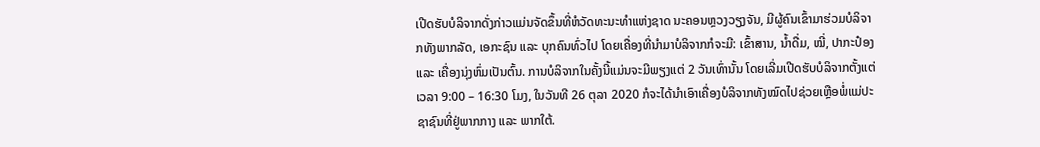ເປີດຮັບບໍລິຈາກດັ່ງກ່າວແມ່ນຈັດຂຶ້ນທີ່ຫໍວັດທະນະທຳແຫ່ງຊາດ ນະຄອນຫຼວງວຽງຈັນ, ມີຜູ້ຄົນເຂົ້າມາຮ່ວມບໍລິຈາກທັງພາກລັດ, ເອກະຊົນ ແລະ ບຸກຄົນທົ່ວໄປ ໂດຍເຄື່ອງທີ່ນຳມາບໍລິຈາກກໍຈະມີ: ເຂົ້າສານ, ນ້ຳດື່ມ, ໝີ່, ປາກະປ໋ອງ ແລະ ເຄື່ອງນຸ່ງຫົ່ມເປັນຕົ້ນ. ການບໍລິຈາກໃນຄັ້ງນີ້ແມ່ນຈະມີພຽງແຕ່ 2 ວັນເທົ່ານັ້ນ ໂດຍເລີ່ມເປີດຮັບບໍລິຈາກຕັ້ງແຕ່ເວລາ 9:00 – 16:30 ໂມງ, ໃນວັນທີ 26 ຕຸລາ 2020 ກໍຈະໄດ້ນຳເອົາເຄື່ອງບໍລິຈາກທັງໝົດໄປຊ່ວຍເຫຼືອພໍ່ແມ່ປະຊາຊົນທີ່ຢູ່ພາກກາງ ແລະ ພາກໃຕ້.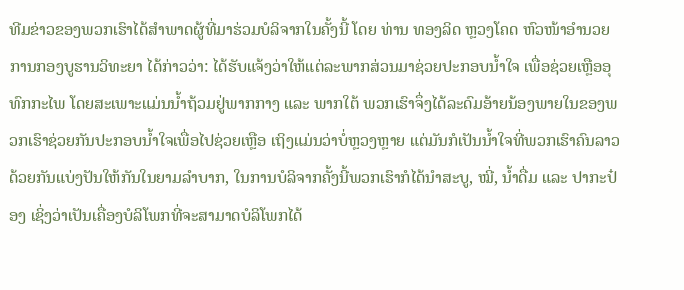ທີມຂ່າວຂອງພວກເຮົາໄດ້ສຳພາດຜູ້ທີ່ມາຮ່ວມບໍລິຈາກໃນຄັ້ງນີ້ ໂດຍ ທ່ານ ທອງລິດ ຫຼວງໂຄດ ຫົວໜ້າອຳນວຍການກອງບູຮານວິທະຍາ ໄດ້ກ່າວວ່າ: ໄດ້ຮັບແຈ້ງວ່າໃຫ້ແຕ່ລະພາກສ່ວນມາຊ່ວຍປະກອບນ້ຳໃຈ ເພື່ອຊ່ວຍເຫຼືອອຸທົກກະໄພ ໂດຍສະເພາະແມ່ນນ້ຳຖ້ວມຢູ່ພາກກາງ ແລະ ພາກໃຕ້ ພວກເຮົາຈຶ່ງໄດ້ລະດົມອ້າຍນ້ອງພາຍໃນຂອງພວກເຮົາຊ່ວຍກັນປະກອບນ້ຳໃຈເພື່ອໄປຊ່ວຍເຫຼືອ ເຖິງແມ່ນວ່າບໍ່ຫຼວງຫຼາຍ ແຕ່ມັນກໍເປັນນ້ຳໃຈທີ່ພວກເຮົາຄົນລາວດ້ວຍກັນແບ່ງປັນໃຫ້ກັນໃນຍາມລຳບາກ, ໃນການບໍລິຈາກຄັ້ງນີ້ພວກເຮົາກໍໄດ້ນຳສະບູ, ໝີ່, ນ້ຳດື່ມ ແລະ ປາກະປ໋ອງ ເຊິ່ງວ່າເປັນເຄື່ອງບໍລິໂພກທີ່ຈະສາມາດບໍລິໂພກໄດ້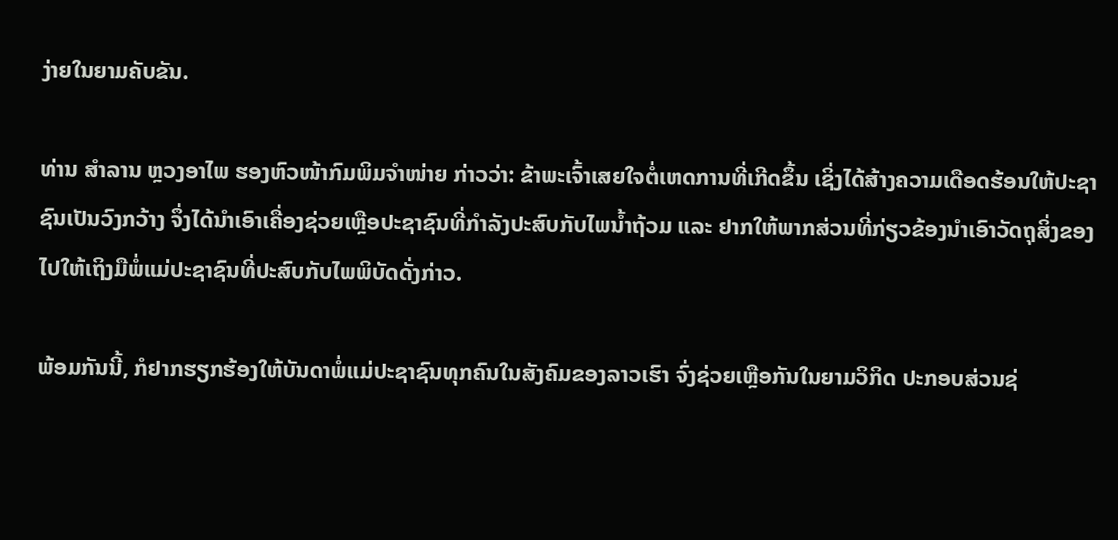ງ່າຍໃນຍາມຄັບຂັນ.

ທ່ານ ສຳລານ ຫຼວງອາໄພ ຮອງຫົວໜ້າກົມພິມຈຳໜ່າຍ ກ່າວວ່າ: ຂ້າພະເຈົ້າເສຍໃຈຕໍ່ເຫດການທີ່ເກີດຂຶ້ນ ເຊິ່ງໄດ້ສ້າງຄວາມເດືອດຮ້ອນໃຫ້ປະຊາຊົນເປັນວົງກວ້າງ ຈຶ່ງໄດ້ນຳເອົາເຄື່ອງຊ່ວຍເຫຼືອປະຊາຊົນທີ່ກຳລັງປະສົບກັບໄພນ້ຳຖ້ວມ ແລະ ຢາກໃຫ້ພາກສ່ວນທີ່ກ່ຽວຂ້ອງນຳເອົາວັດຖຸສິ່ງຂອງໄປໃຫ້ເຖິງມືພໍ່ແມ່ປະຊາຊົນທີ່ປະສົບກັບໄພພິບັດດັ່ງກ່າວ.

ພ້ອມກັນນີ້, ກໍຢາກຮຽກຮ້ອງໃຫ້ບັນດາພໍ່ແມ່ປະຊາຊົນທຸກຄົນໃນສັງຄົມຂອງລາວເຮົາ ຈົ່ງຊ່ວຍເຫຼືອກັນໃນຍາມວິກິດ ປະກອບສ່ວນຊ່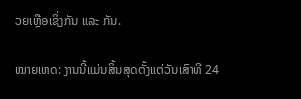ວຍເຫຼືອເຊິ່ງກັນ ແລະ ກັນ.

ໝາຍເຫດ: ງານນີ້ແມ່ນສິ້ນສຸດຕັ້ງແຕ່ວັນເສົາທີ 24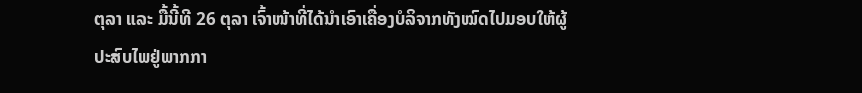ຕຸລາ ແລະ ມື້ນີ້ທີ 26 ຕຸລາ ເຈົ້າໜ້າທີ່ໄດ້ນຳເອົາເຄື່ອງບໍລິຈາກທັງໝົດໄປມອບໃຫ້ຜູ້ປະສົບໄພຢູ່ພາກກາ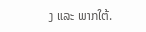ງ ແລະ ພາກໃຕ້.